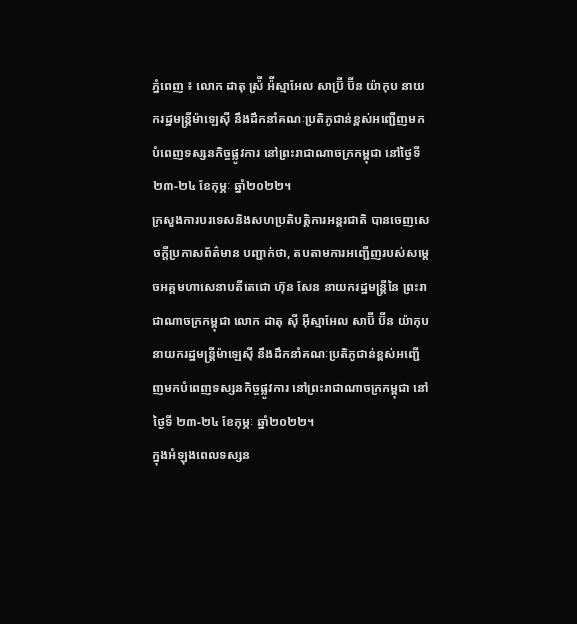ភ្នំពេញ ៖ លោក ដាតុ ស្រ៉ី អ៉ីស្មាអែល សាប្រ៊ី ប៊ីន យ៉ាកុប នាយករដ្ឋមន្រ្តីម៉ាឡេស៊ី នឹងដឹកនាំគណៈប្រតិភូជាន់ខ្ពស់អញ្ជើញមកបំពេញទស្សនកិច្ចផ្លូវការ នៅព្រះរាជាណាចក្រកម្ពុជា នៅថ្ងៃទី ២៣-២៤ ខែកុម្ភៈ ឆ្នាំ២០២២។
ក្រសួងការបរទេសនិងសហប្រតិបត្តិការអន្តរជាតិ បានចេញសេចក្តីប្រកាសព័ត៌មាន បញ្ជាក់ថា, តបតាមការអញ្ជើញរបស់សម្តេចអគ្គមហាសេនាបតីតេជោ ហ៊ុន សែន នាយករដ្ឋមន្ត្រីនៃ ព្រះរាជាណាចក្រកម្ពុជា លោក ដាតុ ស៊ី អ៊ីស្មាអែល សាប៊ី ប៊ីន យ៉ាកុប នាយករដ្ឋមន្ត្រីម៉ាឡេស៊ី នឹងដឹកនាំគណៈប្រតិភូជាន់ខ្ពស់អញ្ជើញមកបំពេញទស្សនកិច្ចផ្លូវការ នៅព្រះរាជាណាចក្រកម្ពុជា នៅថ្ងៃទី ២៣-២៤ ខែកុម្ភៈ ឆ្នាំ២០២២។
ក្នុងអំឡុងពេលទស្សន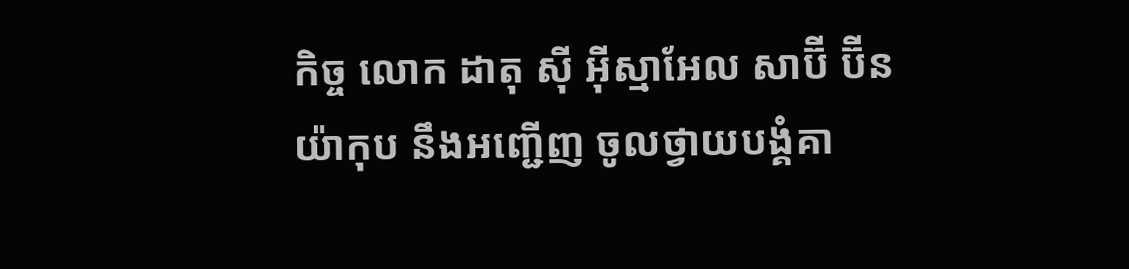កិច្ច លោក ដាតុ ស៊ី អ៊ីស្មាអែល សាប៊ី ប៊ីន យ៉ាកុប នឹងអញ្ជើញ ចូលថ្វាយបង្គំគា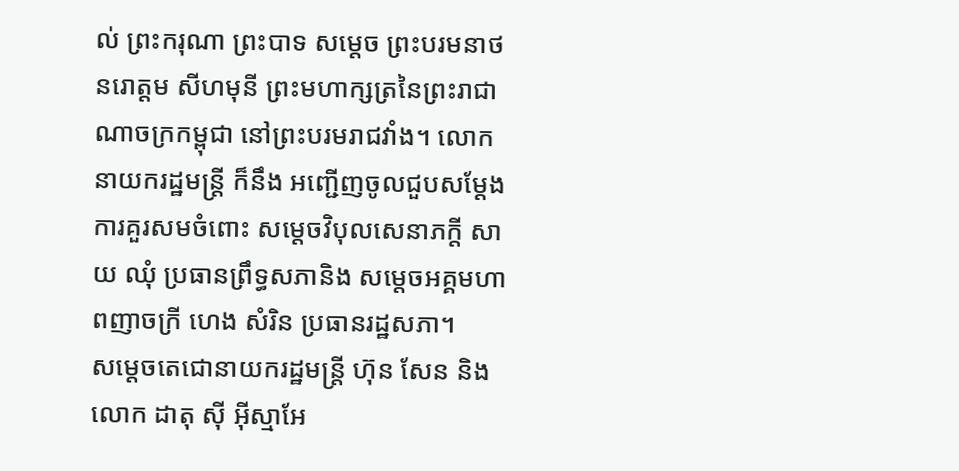ល់ ព្រះករុណា ព្រះបាទ សម្តេច ព្រះបរមនាថ នរោត្តម សីហមុនី ព្រះមហាក្សត្រនៃព្រះរាជាណាចក្រកម្ពុជា នៅព្រះបរមរាជវាំង។ លោកនាយករដ្ឋមន្ត្រី ក៏នឹង អញ្ជើញចូលជួបសម្តែងការគួរសមចំពោះ សម្តេចវិបុលសេនាភក្តី សាយ ឈុំ ប្រធានព្រឹទ្ធសភានិង សម្តេចអគ្គមហាពញាចក្រី ហេង សំរិន ប្រធានរដ្ឋសភា។
សម្តេចតេជោនាយករដ្ឋមន្ត្រី ហ៊ុន សែន និង លោក ដាតុ ស៊ី អ៊ីស្មាអែ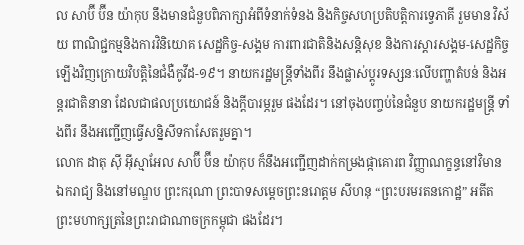ល សាប៊ី ប៊ីន យ៉ាកុប នឹងមានជំនួបពិភាក្សាអំពីទំនាក់ទំនង និងកិច្ចសហប្រតិបត្តិការទ្វេភាគី រួមមាន វិស័យ ពាណិជ្ជកម្មនិងការវិនិយោគ សេដ្ឋកិច្ច-សង្គម ការពារជាតិនិងសន្តិសុខ និងការស្ដារសង្គម-សេដ្ឋកិច្ច ឡើងវិញក្រោយវិបត្តិនៃជំងឺកូវីដ-១៩។ នាយករដ្ឋមន្ត្រីទាំងពីរ នឹងផ្លាស់ប្តូរទស្សនៈលើបញ្ហាតំបន់ និងអន្តរជាតិនានា ដែលជាផលប្រយោជន៍ និងក្តីបារម្ភរួម ផងដែរ។ នៅចុងបញ្ចប់នៃជំនួប នាយករដ្ឋមន្ត្រី ទាំងពីរ នឹងអញ្ជើញធ្វើសន្និសីទកាសែតរួមគ្នា។
លោក ដាតុ ស៊ី អ៊ីស្មាអែល សាប៊ី ប៊ីន យ៉ាកុប ក៏នឹងអញ្ជើញដាក់កម្រងផ្កាគោរព វិញ្ញាណក្ខន្ធនៅវិមានឯករាជ្យ និងនៅមណ្ឌប ព្រះករុណា ព្រះបាទសម្តេចព្រះនរោត្តម សីហនុ “ព្រះបរមរតនកោដ្ឋ” អតីតព្រះមហាក្សត្រនៃព្រះរាជាណាចក្រកម្ពុជា ផងដែរ។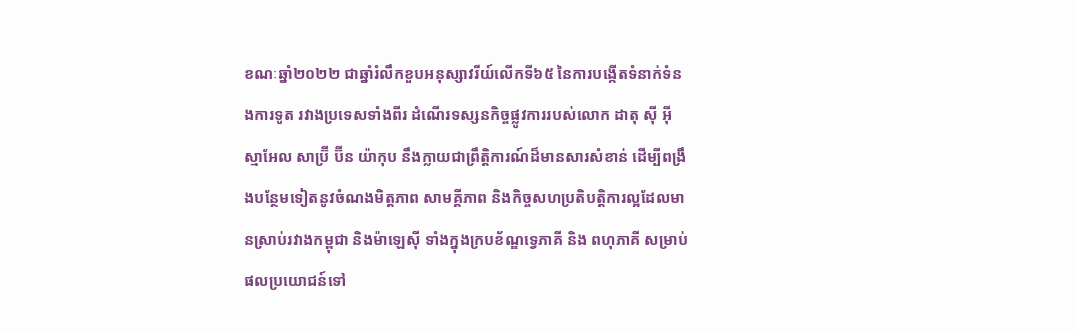ខណៈឆ្នាំ២០២២ ជាឆ្នាំរំលឹកខួបអនុស្សាវរីយ៍លើកទី៦៥ នៃការបង្កើតទំនាក់ទំនងការទូត រវាងប្រទេសទាំងពីរ ដំណើរទស្សនកិច្ចផ្លូវការរបស់លោក ដាតុ ស៊ី អ៊ីស្មាអែល សាប្រ៊ី ប៊ីន យ៉ាកុប នឹងក្លាយជាព្រឹត្តិការណ៍ដ៏មានសារសំខាន់ ដើម្បីពង្រឹងបន្ថែមទៀតនូវចំណងមិត្តភាព សាមគ្គីភាព និងកិច្ចសហប្រតិបត្តិការល្អដែលមានស្រាប់រវាងកម្ពុជា និងម៉ាឡេស៊ី ទាំងក្នុងក្របខ័ណ្ឌទ្វេភាគី និង ពហុភាគី សម្រាប់ផលប្រយោជន៍ទៅ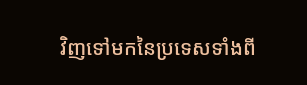វិញទៅមកនៃប្រទេសទាំងពី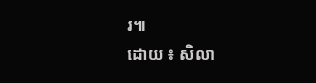រ៕
ដោយ ៖ សិលា